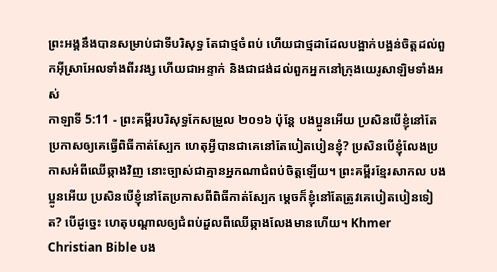ព្រះអង្គនឹងបានសម្រាប់ជាទីបរិសុទ្ធ តែជាថ្មចំពប់ ហើយជាថ្មដាដែលបង្អាក់បង្អន់ចិត្តដល់ពួកអ៊ីស្រាអែលទាំងពីរវង្ស ហើយជាអន្ទាក់ និងជាជង់ដល់ពួកអ្នកនៅក្រុងយេរូសាឡិមទាំងអស់
កាឡាទី 5:11 - ព្រះគម្ពីរបរិសុទ្ធកែសម្រួល ២០១៦ ប៉ុន្តែ បងប្អូនអើយ ប្រសិនបើខ្ញុំនៅតែប្រកាសឲ្យគេធ្វើពិធីកាត់ស្បែក ហេតុអ្វីបានជាគេនៅតែបៀតបៀនខ្ញុំ? ប្រសិនបើខ្ញុំលែងប្រកាសអំពីឈើឆ្កាងវិញ នោះច្បាស់ជាគ្មានអ្នកណាជំពប់ចិត្តឡើយ។ ព្រះគម្ពីរខ្មែរសាកល បងប្អូនអើយ ប្រសិនបើខ្ញុំនៅតែប្រកាសពីពិធីកាត់ស្បែក ម្ដេចក៏ខ្ញុំនៅតែត្រូវគេបៀតបៀនទៀត? បើដូច្នេះ ហេតុបណ្ដាលឲ្យជំពប់ដួលពីឈើឆ្កាងលែងមានហើយ។ Khmer Christian Bible បង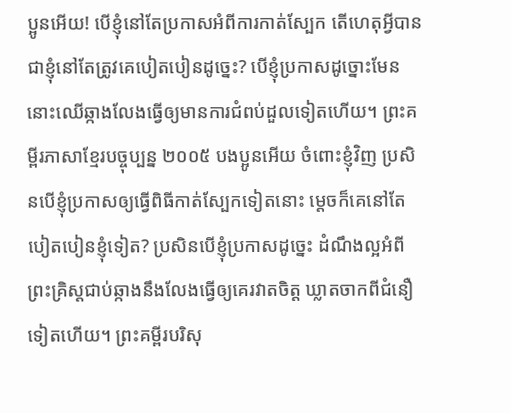ប្អូនអើយ! បើខ្ញុំនៅតែប្រកាសអំពីការកាត់ស្បែក តើហេតុអ្វីបានជាខ្ញុំនៅតែត្រូវគេបៀតបៀនដូច្នេះ? បើខ្ញុំប្រកាសដូច្នោះមែន នោះឈើឆ្កាងលែងធ្វើឲ្យមានការជំពប់ដួលទៀតហើយ។ ព្រះគម្ពីរភាសាខ្មែរបច្ចុប្បន្ន ២០០៥ បងប្អូនអើយ ចំពោះខ្ញុំវិញ ប្រសិនបើខ្ញុំប្រកាសឲ្យធ្វើពិធីកាត់ស្បែកទៀតនោះ ម្ដេចក៏គេនៅតែបៀតបៀនខ្ញុំទៀត? ប្រសិនបើខ្ញុំប្រកាសដូច្នេះ ដំណឹងល្អអំពីព្រះគ្រិស្តជាប់ឆ្កាងនឹងលែងធ្វើឲ្យគេរវាតចិត្ត ឃ្លាតចាកពីជំនឿទៀតហើយ។ ព្រះគម្ពីរបរិសុ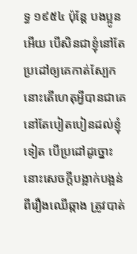ទ្ធ ១៩៥៤ ប៉ុន្តែ បងប្អូនអើយ បើសិនជាខ្ញុំនៅតែប្រដៅឲ្យគេកាត់ស្បែក នោះតើហេតុអ្វីបានជាគេនៅតែបៀតបៀនដល់ខ្ញុំទៀត បើប្រដៅដូច្នោះ នោះសេចក្ដីបង្អាក់បង្អន់ ពីរឿងឈើឆ្កាង ត្រូវបាត់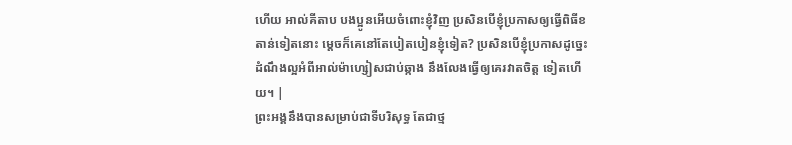ហើយ អាល់គីតាប បងប្អូនអើយចំពោះខ្ញុំវិញ ប្រសិនបើខ្ញុំប្រកាសឲ្យធ្វើពិធីខតាន់ទៀតនោះ ម្ដេចក៏គេនៅតែបៀតបៀនខ្ញុំទៀត? ប្រសិនបើខ្ញុំប្រកាសដូច្នេះដំណឹងល្អអំពីអាល់ម៉ាហ្សៀសជាប់ឆ្កាង នឹងលែងធ្វើឲ្យគេរវាតចិត្ដ ទៀតហើយ។ |
ព្រះអង្គនឹងបានសម្រាប់ជាទីបរិសុទ្ធ តែជាថ្ម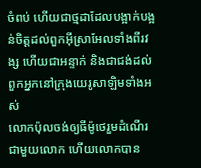ចំពប់ ហើយជាថ្មដាដែលបង្អាក់បង្អន់ចិត្តដល់ពួកអ៊ីស្រាអែលទាំងពីរវង្ស ហើយជាអន្ទាក់ និងជាជង់ដល់ពួកអ្នកនៅក្រុងយេរូសាឡិមទាំងអស់
លោកប៉ុលចង់ឲ្យធីម៉ូថេរួមដំណើរជាមួយលោក ហើយលោកបាន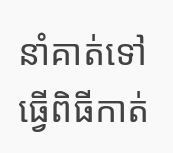នាំគាត់ទៅធ្វើពិធីកាត់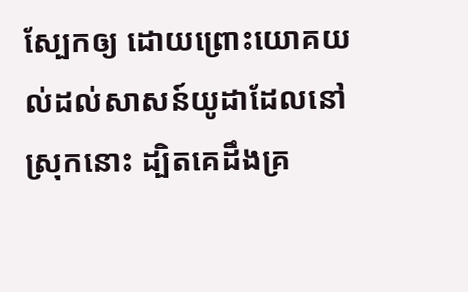ស្បែកឲ្យ ដោយព្រោះយោគយល់ដល់សាសន៍យូដាដែលនៅស្រុកនោះ ដ្បិតគេដឹងគ្រ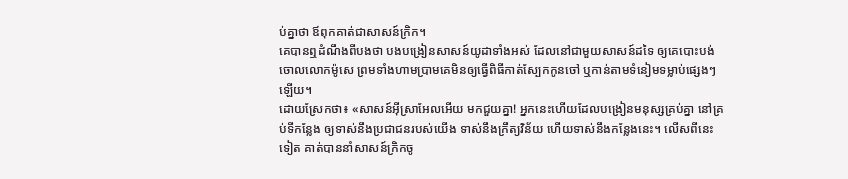ប់គ្នាថា ឪពុកគាត់ជាសាសន៍ក្រិក។
គេបានឮដំណឹងពីបងថា បងបង្រៀនសាសន៍យូដាទាំងអស់ ដែលនៅជាមួយសាសន៍ដទៃ ឲ្យគេបោះបង់ចោលលោកម៉ូសេ ព្រមទាំងហាមប្រាមគេមិនឲ្យធ្វើពិធីកាត់ស្បែកកូនចៅ ឬកាន់តាមទំនៀមទម្លាប់ផ្សេងៗឡើយ។
ដោយស្រែកថា៖ «សាសន៍អ៊ីស្រាអែលអើយ មកជួយគ្នា! អ្នកនេះហើយដែលបង្រៀនមនុស្សគ្រប់គ្នា នៅគ្រប់ទីកន្លែង ឲ្យទាស់នឹងប្រជាជនរបស់យើង ទាស់នឹងក្រឹត្យវិន័យ ហើយទាស់នឹងកន្លែងនេះ។ លើសពីនេះទៀត គាត់បាននាំសាសន៍ក្រិកចូ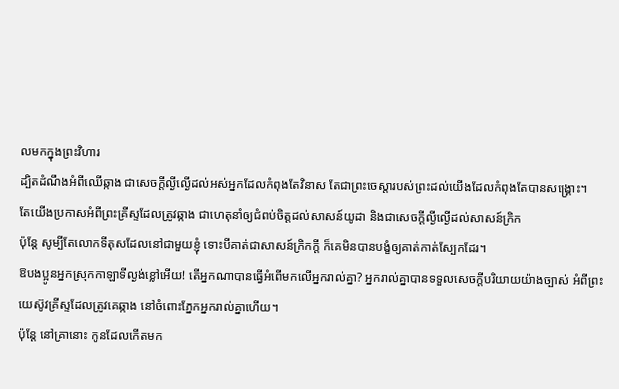លមកក្នុងព្រះវិហារ
ដ្បិតដំណឹងអំពីឈើឆ្កាង ជាសេចក្តីល្ងីល្ងើដល់អស់អ្នកដែលកំពុងតែវិនាស តែជាព្រះចេស្តារបស់ព្រះដល់យើងដែលកំពុងតែបានសង្គ្រោះ។
តែយើងប្រកាសអំពីព្រះគ្រីស្ទដែលត្រូវឆ្កាង ជាហេតុនាំឲ្យជំពប់ចិត្តដល់សាសន៍យូដា និងជាសេចក្តីល្ងីល្ងើដល់សាសន៍ក្រិក
ប៉ុន្តែ សូម្បីតែលោកទីតុសដែលនៅជាមួយខ្ញុំ ទោះបីគាត់ជាសាសន៍ក្រិកក្តី ក៏គេមិនបានបង្ខំឲ្យគាត់កាត់ស្បែកដែរ។
ឱបងប្អូនអ្នកស្រុកកាឡាទីល្ងង់ខ្លៅអើយ! តើអ្នកណាបានធ្វើអំពើមកលើអ្នករាល់គ្នា? អ្នករាល់គ្នាបានទទួលសេចក្ដីបរិយាយយ៉ាងច្បាស់ អំពីព្រះយេស៊ូវគ្រីស្ទដែលត្រូវគេឆ្កាង នៅចំពោះភ្នែកអ្នករាល់គ្នាហើយ។
ប៉ុន្ដែ នៅគ្រានោះ កូនដែលកើតមក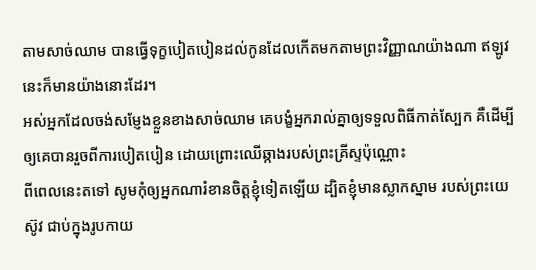តាមសាច់ឈាម បានធ្វើទុក្ខបៀតបៀនដល់កូនដែលកើតមកតាមព្រះវិញ្ញាណយ៉ាងណា ឥឡូវនេះក៏មានយ៉ាងនោះដែរ។
អស់អ្នកដែលចង់សម្ញែងខ្លួនខាងសាច់ឈាម គេបង្ខំអ្នករាល់គ្នាឲ្យទទួលពិធីកាត់ស្បែក គឺដើម្បីឲ្យគេបានរួចពីការបៀតបៀន ដោយព្រោះឈើឆ្កាងរបស់ព្រះគ្រីស្ទប៉ុណ្ណោះ
ពីពេលនេះតទៅ សូមកុំឲ្យអ្នកណារំខានចិត្តខ្ញុំទៀតឡើយ ដ្បិតខ្ញុំមានស្លាកស្នាម របស់ព្រះយេស៊ូវ ជាប់ក្នុងរូបកាយ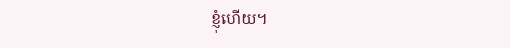ខ្ញុំហើយ។